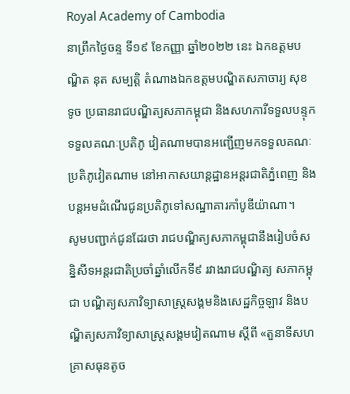Royal Academy of Cambodia
នាព្រឹកថ្ងៃចន្ទ ទី១៩ ខែកញ្ញា ឆ្នាំ២០២២ នេះ ឯកឧត្តមបណ្ឌិត នុត សម្បត្តិ តំណាងឯកឧត្តមបណ្ឌិតសភាចារ្យ សុខ ទូច ប្រធានរាជបណ្ឌិត្យសភាកម្ពុជា និងសហការីទទួលបន្ទុកទទួលគណៈប្រតិភូ វៀតណាមបានអញ្ជើញមកទទួលគណៈប្រតិភូវៀតណាម នៅអាកាសយាន្តដ្ឋានអន្តរជាតិភ្នំពេញ និងបន្តអមដំណើរជូនប្រតិភូទៅសណ្ឋាគារកាំបូឌីយ៉ាណា។
សូមបញ្ជាក់ជូនដែរថា រាជបណ្ឌិត្យសភាកម្ពុជានឹងរៀបចំសន្និសីទអន្តរជាតិប្រចាំឆ្នាំលើកទី៩ រវាងរាជបណ្ឌិត្យ សភាកម្ពុជា បណ្ឌិត្យសភាវិទ្យាសាស្ត្រសង្គមនិងសេដ្ឋកិច្ចឡាវ និងបណ្ឌិត្យសភាវិទ្យាសាស្ត្រសង្គមវៀតណាម ស្តីពី «តួនាទីសហគ្រាសធុនតូច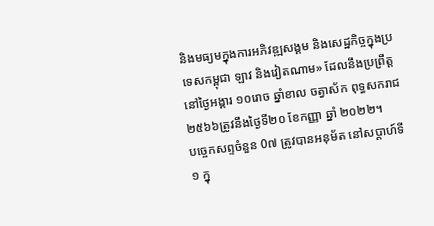និងមធ្យមក្នុងការអភិវឌ្ឍសង្គម និងសេដ្ឋកិច្ចក្នុងប្រទេសកម្ពុជា ឡាវ និងវៀតណាម» ដែលនឹងប្រព្រឹត្តនៅថ្ងៃអង្គារ ១០រោច ឆ្នាំខាល ចត្វាស័ក ពុទ្ធសករាជ២៥៦៦ត្រូវនឹងថ្ងៃទី២០ ខែកញ្ញា ឆ្នាំ ២០២២។
បច្ចេកសព្ទចំនួន 0៧ ត្រូវបានអនុម័ត នៅសប្តាហ៍ទី១ ក្នុ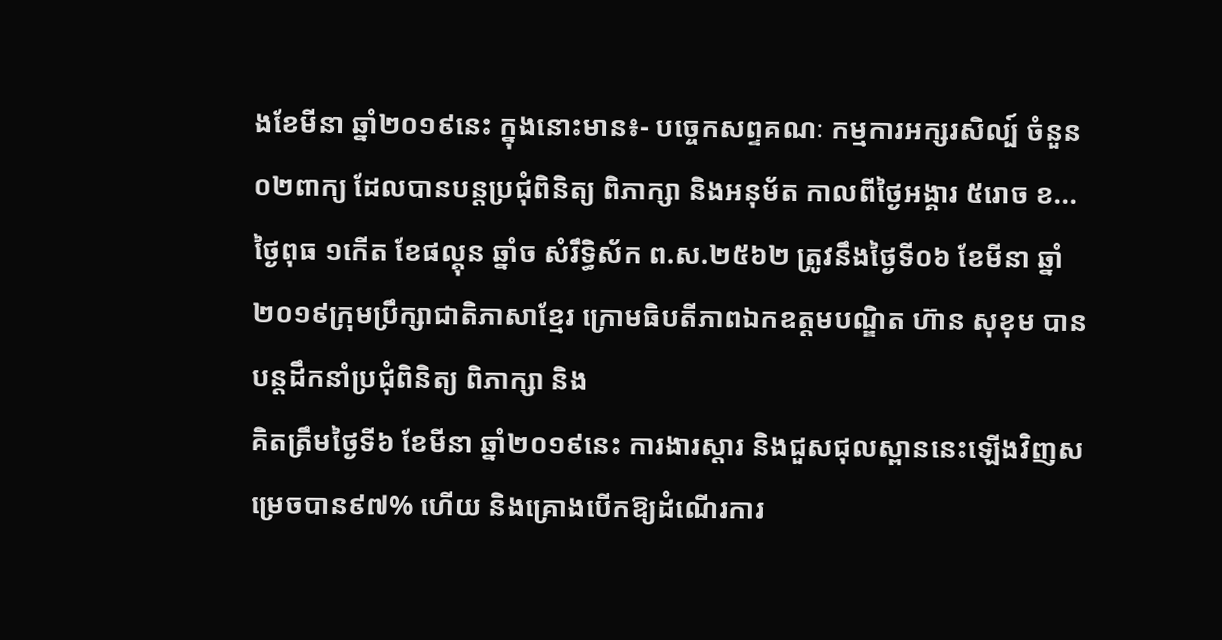ងខែមីនា ឆ្នាំ២០១៩នេះ ក្នុងនោះមាន៖- បច្ចេកសព្ទគណៈ កម្មការអក្សរសិល្ប៍ ចំនួន០២ពាក្យ ដែលបានបន្តប្រជុំពិនិត្យ ពិភាក្សា និងអនុម័ត កាលពីថ្ងៃអង្គារ ៥រោច ខ...
ថ្ងៃពុធ ១កេីត ខែផល្គុន ឆ្នាំច សំរឹទ្ធិស័ក ព.ស.២៥៦២ ត្រូវនឹងថ្ងៃទី០៦ ខែមីនា ឆ្នាំ២០១៩ក្រុមប្រឹក្សាជាតិភាសាខ្មែរ ក្រោមធិបតីភាពឯកឧត្តមបណ្ឌិត ហ៊ាន សុខុម បានបន្តដឹកនាំប្រជុំពិនិត្យ ពិភាក្សា និង
គិតត្រឹមថ្ងៃទី៦ ខែមីនា ឆ្នាំ២០១៩នេះ ការងារស្តារ និងជួសជុលស្ពាននេះឡើងវិញសម្រេចបាន៩៧% ហើយ និងគ្រោងបើកឱ្យដំណើរការ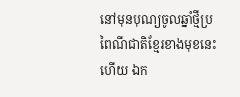នៅមុនបុណ្យចូលឆ្នាំថ្មីប្រពៃណីជាតិខ្មែរខាងមុខនេះ ហើយ ឯក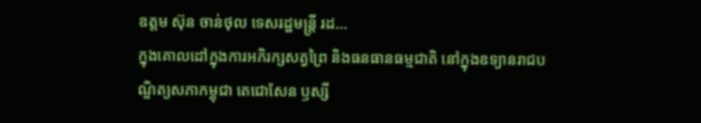ឧត្តម ស៊ុន ចាន់ថុល ទេសរដ្ឋមន្រ្តី រដ...
ក្នុងគោលដៅក្នុងការអភិរក្សសត្វព្រៃ និងធនធានធម្មជាតិ នៅក្នុងឧទ្យានរាជបណ្ឌិត្យសភាកម្ពុជា តេជោសែន ឫស្សី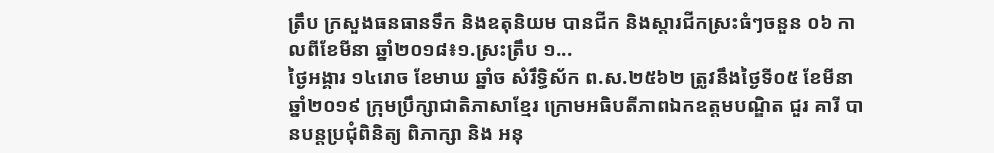ត្រឹប ក្រសួងធនធានទឹក និងឧតុនិយម បានជីក និងស្តារជីកស្រះធំៗចនួន ០៦ កាលពីខែមីនា ឆ្នាំ២០១៨៖១.ស្រះត្រឹប ១...
ថ្ងៃអង្គារ ១៤រោច ខែមាឃ ឆ្នាំច សំរឹទ្ធិស័ក ព.ស.២៥៦២ ត្រូវនឹងថ្ងៃទី០៥ ខែមីនា ឆ្នាំ២០១៩ ក្រុមប្រឹក្សាជាតិភាសាខ្មែរ ក្រោមអធិបតីភាពឯកឧត្តមបណ្ឌិត ជួរ គារី បានបន្តប្រជុំពិនិត្យ ពិភាក្សា និង អនុ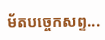ម័តបច្ចេកសព្ទ...